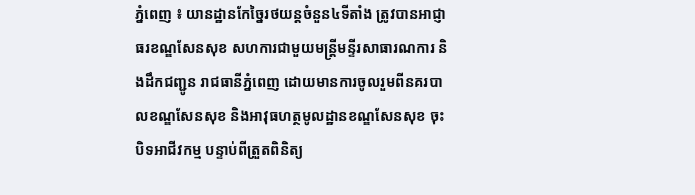ភ្នំពេញ ៖ យានដ្ឋានកែច្នៃរថយន្តចំនួន៤ទីតាំង ត្រូវបានអាជ្ញាធរខណ្ឌសែនសុខ សហការជាមួយមន្ត្រីមន្ទីរសាធារណការ និងដឹកជញ្ជូន រាជធានីភ្នំពេញ ដោយមានការចូលរួមពីនគរបាលខណ្ឌសែនសុខ និងអាវុធហត្ថមូលដ្ឋានខណ្ឌសែនសុខ ចុះបិទអាជីវកម្ម បន្ទាប់ពីត្រួតពិនិត្យ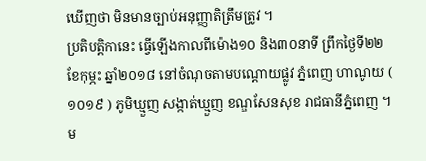ឃើញថា មិនមានច្បាប់អនុញ្ញាតិត្រឹមត្រូវ ។
ប្រតិបត្តិកានេះ ធ្វើឡើងកាលពីម៉ោង១០ និង៣០នាទី ព្រឹកថ្ងៃទី២២ ខែកុម្ភះ ឆ្នាំ២០១៨ នៅចំណុចតាមបណ្តោយផ្លូវ ភ្នំពេញ ហាណូយ ( ១០១៩ ) ភូមិឃ្មួញ សង្កាត់ឃ្មួញ ខណ្ឌសែនសុខ រាជធានីភ្នំពេញ ។
ម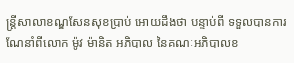ន្ត្រីសាលាខណ្ឌសែនសុខប្រាប់ អោយដឹងថា បន្ទាប់ពី ទទួលបានការណែនាំពីលោក ម៉ូវ ម៉ានិត អភិបាល នៃគណៈអភិបាលខ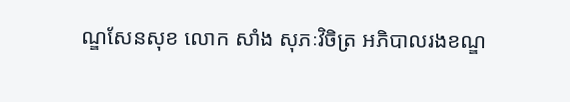ណ្ឌសែនសុខ លោក សាំង សុភៈវិចិត្រ អភិបាលរងខណ្ឌ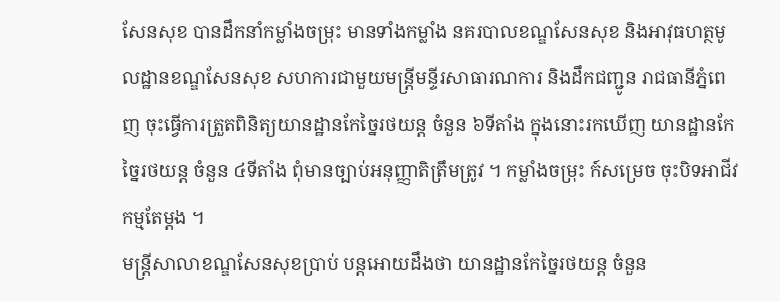សែនសុខ បានដឹកនាំកម្លាំងចម្រុះ មានទាំងកម្លាំង នគរបាលខណ្ឌសែនសុខ និងអាវុធហត្ថមូលដ្ឋានខណ្ឌសែនសុខ សហការជាមួយមន្ត្រីមន្ទីរសាធារណការ និងដឹកជញ្ជូន រាជធានីភ្នំពេញ ចុះធ្វើការត្រួតពិនិត្យយានដ្ឋានកែច្នៃរថយន្ត ចំនួន ៦ទីតាំង ក្នុងនោះរកឃើញ យានដ្ឋានកែច្នៃរថយន្ត ចំនួន ៤ទីតាំង ពុំមានច្បាប់អនុញ្ញាតិត្រឹមត្រូវ ។ កម្លាំងចម្រុះ ក៍សម្រេច ចុះបិទអាជីវកម្មតែម្តង ។
មន្ត្រីសាលាខណ្ឌសែនសុខប្រាប់ បន្តអោយដឹងថា យានដ្ឋានកែច្នៃរថយន្ត ចំនួន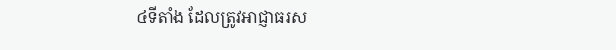៤ទីតាំង ដែលត្រូវអាជ្ញាធរស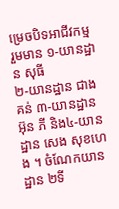ម្រេចបិទអាជីវកម្ម រួមមាន ១-យានដ្ឋាន សុធី
២-យានដ្ឋាន ជាង គន់ ៣-យានដ្ឋាន អ៊ុន ភី និង៤-យានដ្ឋាន សេង សុខហេង ។ ចំណែកយានដ្ឋាន ២ទី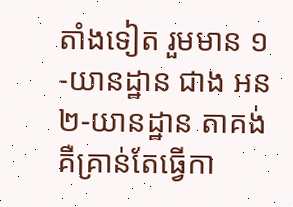តាំងទៀត រួមមាន ១-យានដ្ឋាន ជាង អន
២-យានដ្ឋាន តាគង់ គឺគ្រាន់តែធ្វើកា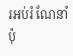រអប់រំ ណែនាំប៉ុ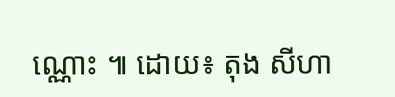ណ្ណោះ ៕ ដោយ៖ តុង សីហា